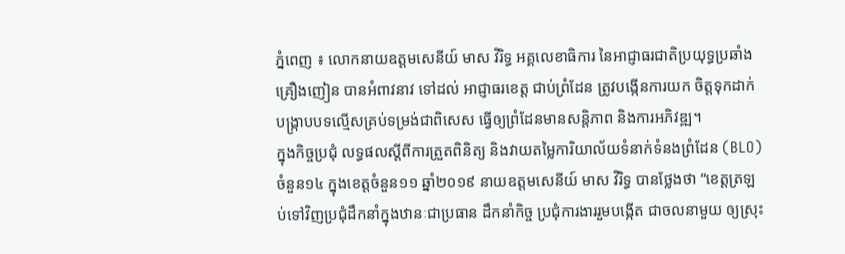ភ្នំពេញ ៖ លោកនាយឧត្តមសេនីយ៍ មាស វិរិទ្ធ អគ្គលេខាធិការ នៃអាជ្ញាធរជាតិប្រយុទ្ធប្រឆាំងគ្រឿងញៀន បានអំពាវនាវ ទៅដល់ អាជ្ញាធរខេត្ត ជាប់ព្រំដែន ត្រូវបង្កើនការយក ចិត្តទុកដាក់ បង្ក្រាបបទល្មើសគ្រប់ទម្រង់ជាពិសេស ធ្វើឲ្យព្រំដែនមានសន្ដិភាព និងការអភិវឌ្ឍ។
ក្នុងកិច្ចប្រជុំ លទ្ធផលស្ដីពីការត្រួតពិនិត្យ និងវាយតម្លៃការិយាល័យទំនាក់ទំនងព្រំដែន (BLO) ចំនួន១៤ ក្នុងខេត្តចំនួន១១ ឆ្នាំ២០១៩ នាយឧត្តមសេនីយ៍ មាស វិរិទ្ធ បានថ្លែងថា “ខេត្តត្រឡប់ទៅវិញប្រជុំដឹកនាំក្នុងឋានៈជាប្រធាន ដឹកនាំកិច្ច ប្រជុំការងាររួមបង្កើត ជាចលនាមួយ ឲ្យស្រុះ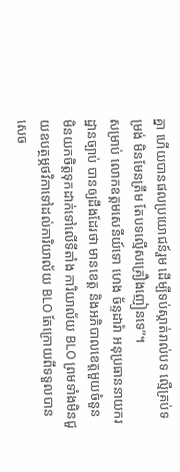គ្នា ហើយបានផលប្រយោជន៍រួម ដើម្បីទប់ស្កាត់រាល់បទ ល្មើគ្រប់ទម្រង់ មិនមែនត្រឹម តែបទល្មើសគ្រឿងញៀនទេ”។
សម្រាប់ លោកឧត្តមសេនីយ៍ទោ ហេង ច័ន្ទដារ៉ា អនុប្រធាននាយករដ្ឋានច្បាប់ បានឲ្យដឹងដែរថា មានខេត្ត និងអភិបាលខេត្តមួយចំនួន មិនយកចិត្តទុកដាក់ទៅលើទីតាំង ការិយាល័យ BLO ព្រមទាំងមិនជួយឧបត្ថម្ភថវិកាទៅដល់ការិយាល័យ BLO តែក្រោយពីទទួលបានសេច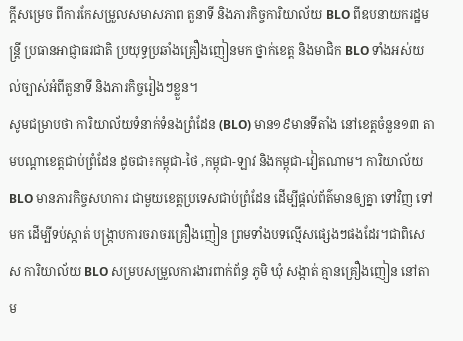ក្ដីសម្រេច ពីការកែសម្រួលសមាសភាព តួនាទី និងភារកិច្ចការិយាល័យ BLO ពីឧបនាយករដ្ឋមន្ដ្រី ប្រធានអាជ្ញាធរជាតិ ប្រយុទ្ធប្រឆាំងគ្រឿងញៀនមក ថ្នាក់ខេត្ត និងមាជិក BLO ទាំងអស់យល់ច្បាស់អំពីតួនាទី និងភារកិច្ចរៀងៗខ្លួន។
សូមជម្រាបថា ការិយាល័យទំនាក់ទំនងព្រំដែន (BLO) មាន១៩មានទីតាំង នៅខេត្តចំនួន១៣ តាមបណ្ដាខេត្តជាប់ព្រំដែន ដូចជា៖កម្ពុជា-ថៃ ,កម្ពុជា-ឡាវ និងកម្ពុជា-វៀតណាម។ ការិយាល័យ BLO មានភារកិច្ចសហការ ជាមួយខេត្តប្រទេសជាប់ព្រំដែន ដើម្បីផ្ដល់ព័ត៌មានឲ្យគ្នា ទៅវិញ ទៅមក ដើម្បីទប់ស្កាត់ បង្ក្រាបការចរាចរគ្រឿងញៀន ព្រមទាំងបទល្មើសផ្សេងៗផងដែរ។ជាពិសេស ការិយាល័យ BLO សម្របសម្រួលការងារពាក់ព័ន្ធ ភូមិ ឃុំ សង្កាត់ គ្មានគ្រឿងញៀន នៅតាម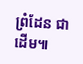ព្រំដែន ជាដើម៕